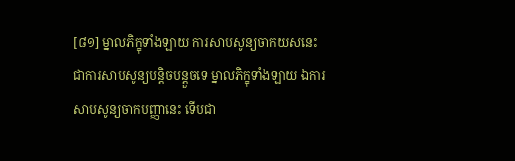[៨១] ម្នាលភិក្ខុទាំងឡាយ ការសាបសូន្យចាកយសនេះ ជាការសាបសូន្យបន្តិចបន្តួចទេ ម្នាលភិក្ខុទាំងឡាយ ឯការសាបសូន្យចាកបញ្ញានេះ ទើបជា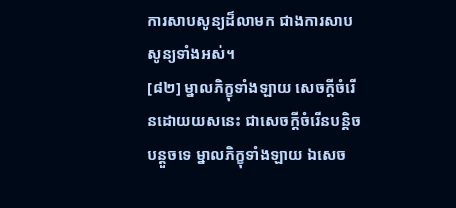ការសាបសូន្យដ៏លាមក ជាងការសាបសូន្យទាំងអស់។
[៨២] ម្នាលភិក្ខុទាំងឡាយ សេចក្តីចំរើនដោយយសនេះ ជាសេចក្តីចំរើនបន្តិចបន្តួចទេ ម្នាលភិក្ខុទាំងឡាយ ឯសេច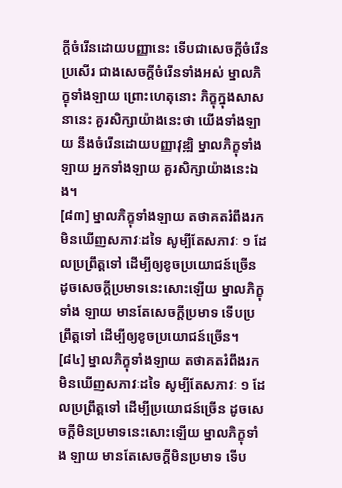ក្តីចំរើនដោយបញ្ញានេះ ទើបជាសេចក្តីចំរើនប្រសើរ ជាងសេចក្តីចំរើនទាំងអស់ ម្នាលភិក្ខុទាំងឡាយ ព្រោះហេតុនោះ ភិក្ខុក្នុងសាសនានេះ គួរសិក្សាយ៉ាងនេះថា យើងទាំងឡាយ នឹងចំរើនដោយបញ្ញាវុឌ្ឍិ ម្នាលភិក្ខុទាំងឡាយ អ្នកទាំងឡាយ គួរសិក្សាយ៉ាងនេះឯង។
[៨៣] ម្នាលភិក្ខុទាំងឡាយ តថាគតរំពឹងរកមិនឃើញសភាវៈដទៃ សូម្បីតែសភាវៈ ១ ដែលប្រព្រឹត្តទៅ ដើម្បីឲ្យខូចប្រយោជន៍ច្រើន ដូចសេចក្តីប្រមាទនេះសោះឡើយ ម្នាលភិក្ខុទាំង ឡាយ មានតែសេចក្តីប្រមាទ ទើបប្រព្រឹត្តទៅ ដើម្បីឲ្យខូចប្រយោជន៍ច្រើន។
[៨៤] ម្នាលភិក្ខុទាំងឡាយ តថាគតរំពឹងរកមិនឃើញសភាវៈដទៃ សូម្បីតែសភាវៈ ១ ដែលប្រព្រឹត្តទៅ ដើម្បីប្រយោជន៍ច្រើន ដូចសេចក្តីមិនប្រមាទនេះសោះឡើយ ម្នាលភិក្ខុទាំង ឡាយ មានតែសេចក្តីមិនប្រមាទ ទើប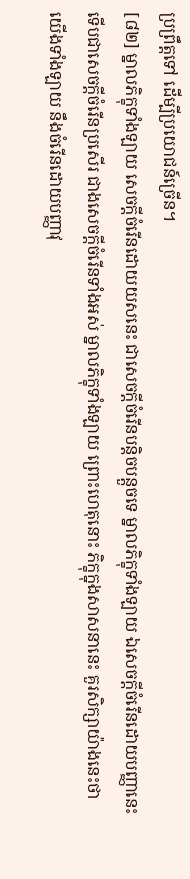ប្រព្រឹត្តទៅ ដើម្បីប្រយោជន៍ច្រើន។
[៨២] ម្នាលភិក្ខុទាំងឡាយ សេចក្តីចំរើនដោយយសនេះ ជាសេចក្តីចំរើនបន្តិចបន្តួចទេ ម្នាលភិក្ខុទាំងឡាយ ឯសេចក្តីចំរើនដោយបញ្ញានេះ ទើបជាសេចក្តីចំរើនប្រសើរ ជាងសេចក្តីចំរើនទាំងអស់ ម្នាលភិក្ខុទាំងឡាយ ព្រោះហេតុនោះ ភិក្ខុក្នុងសាសនានេះ គួរសិក្សាយ៉ាងនេះថា យើងទាំងឡាយ នឹងចំរើនដោយបញ្ញាវុ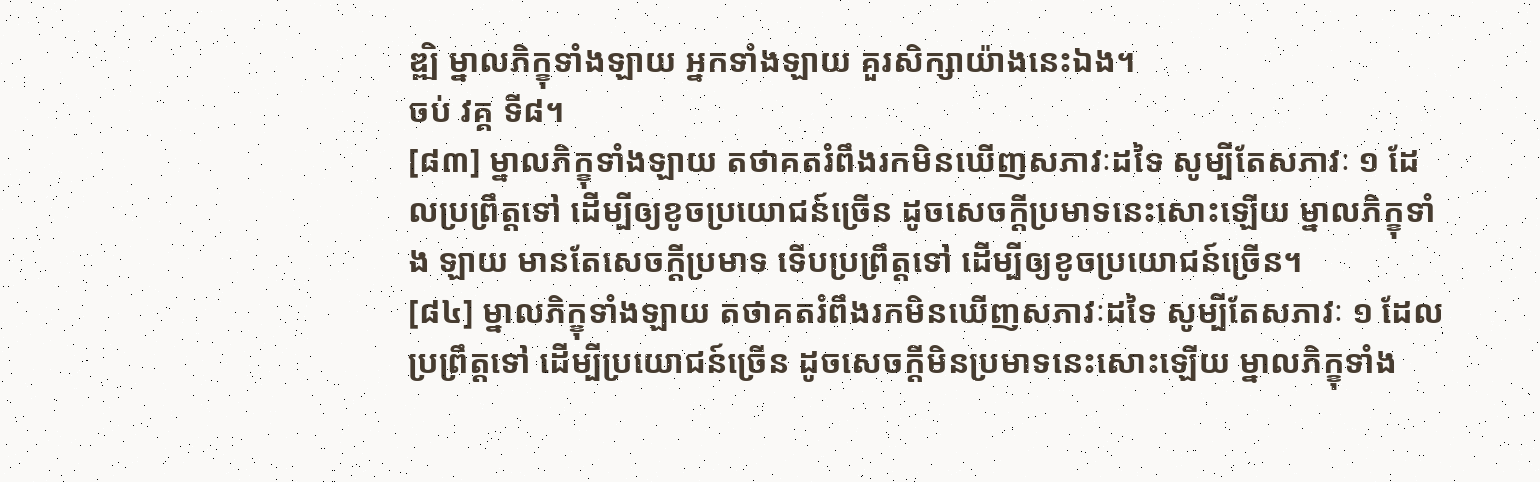ឌ្ឍិ ម្នាលភិក្ខុទាំងឡាយ អ្នកទាំងឡាយ គួរសិក្សាយ៉ាងនេះឯង។
ចប់ វគ្គ ទី៨។
[៨៣] ម្នាលភិក្ខុទាំងឡាយ តថាគតរំពឹងរកមិនឃើញសភាវៈដទៃ សូម្បីតែសភាវៈ ១ ដែលប្រព្រឹត្តទៅ ដើម្បីឲ្យខូចប្រយោជន៍ច្រើន ដូចសេចក្តីប្រមាទនេះសោះឡើយ ម្នាលភិក្ខុទាំង ឡាយ មានតែសេចក្តីប្រមាទ ទើបប្រព្រឹត្តទៅ ដើម្បីឲ្យខូចប្រយោជន៍ច្រើន។
[៨៤] ម្នាលភិក្ខុទាំងឡាយ តថាគតរំពឹងរកមិនឃើញសភាវៈដទៃ សូម្បីតែសភាវៈ ១ ដែលប្រព្រឹត្តទៅ ដើម្បីប្រយោជន៍ច្រើន ដូចសេចក្តីមិនប្រមាទនេះសោះឡើយ ម្នាលភិក្ខុទាំង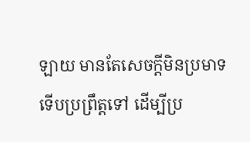ឡាយ មានតែសេចក្តីមិនប្រមាទ ទើបប្រព្រឹត្តទៅ ដើម្បីប្រ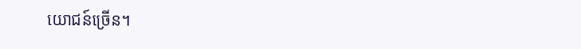យោជន៍ច្រើន។